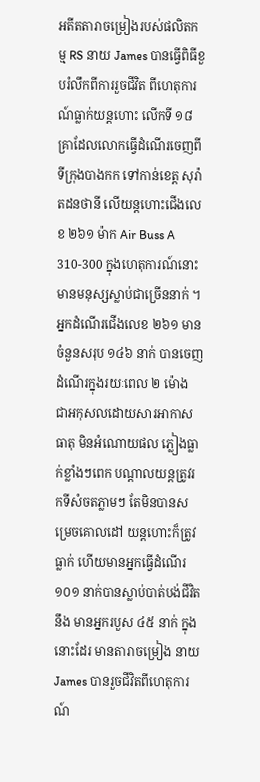អតីតតារាចម្រៀងរបស់ផលិតកម្ម RS នាយ James បានធ្វើពិធីខួបរំលឹកពីការរួចជីវិត ពីហេតុការណ៍ធ្លាក់យន្ដហោះ លើកទី ១៨ គ្រាដែលលោកធ្វើដំណើរចេញពី ទីក្រុងបាងកក ទៅកាន់ខេត្ត សុរ៉ាតដនថានី លើយន្ដហោះជើងលេខ ២៦១ ម៉ាក Air Buss A 310-300 ក្នុងហេតុការណ៍នោះ មានមនុស្សស្លាប់ជាច្រើននាក់ ។
អ្នកដំណើរជើងលេខ ២៦១ មានចំនួនសរុប ១៤៦ នាក់ បានចេញដំណើរក្នុងរយៈពេល ២ ម៉ោង ជាអកុសលដោយសារអាកាសធាតុ មិនអំណោយផល ភ្លៀងធ្លាក់ខ្លាំងៗពេក បណ្ដាលយន្ដត្រូវរកទីសំចតភ្លាមៗ តែមិនបានសម្រេចគោលដៅ យន្ដហោះក៏ត្រូវធ្លាក់ ហើយមានអ្នកធ្វើដំណើរ ១០១ នាក់បានស្លាប់បាត់បង់ជីវិត នឹង មានអ្នករបួស ៤៥ នាក់ ក្នុងនោះដែរ មានតារាចម្រៀង នាយ James បានរួចជីវិតពីហេតុការណ៍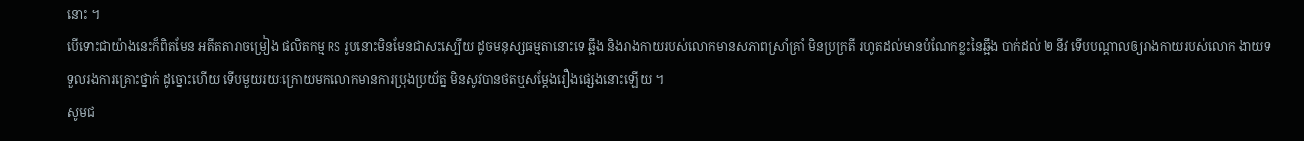នោះ ។
បើទោះជាយ៉ាងនេះក៏ពិតមែន អតីតតារាចម្រៀង ផលិតកម្ម RS រូបនោះមិនមែនជាសះស្បើយ ដូចមនុស្សធម្មតានោះទេ ឆ្អឹង និងរាងកាយរបស់លោកមានសភាពស្រាំគ្រាំ មិនប្រក្រតី រហូតដល់មានបំណែកខ្លះនៃឆ្អឹង បាក់ដល់ ២ នីវ ទើបបណ្ដាលឲ្យរាងកាយរបស់លោក ងាយទទួលរងការគ្រោះថ្នាក់ ដូច្នោះហើយ ទើបមួយរយៈក្រោយមកលោកមានការប្រុងប្រយ័ត្ន មិនសូវបានថតឬសម្ដែងរឿងផ្សេងនោះឡើយ ។
សូមជ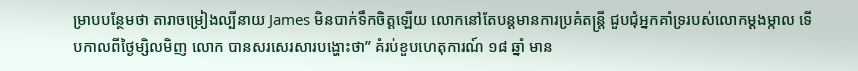ម្រាបបន្ថែមថា តារាចម្រៀងល្បីនាយ James មិនបាក់ទឹកចិត្តឡើយ លោកនៅតែបន្ដមានការប្រគំតន្រ្ដី ជួបជុំអ្នកគាំទ្ររបស់លោកម្ដងម្កាល ទើបកាលពីថ្ងៃម្សិលមិញ លោក បានសរសេរសារបង្ហោះថា” គំរប់ខួបហេតុការណ៍ ១៨ ឆ្នាំ មាន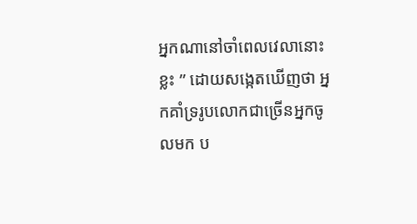អ្នកណានៅចាំពេលវេលានោះខ្លះ ” ដោយសង្កេតឃើញថា អ្នកគាំទ្ររូបលោកជាច្រើនអ្នកចូលមក ប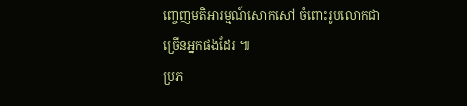ញ្ចេញមតិអារម្មណ៍សោកសៅ ចំពោះរូបលោកជាច្រើនអ្នកផងដែរ ៕
ប្រភ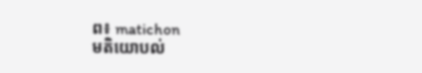ព៖ matichon
មតិយោបល់